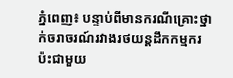ភ្នំពេញ៖ បន្ទាប់ពីមានករណីគ្រោះថ្នាក់ចរាចរណ៍រវាងរថយន្តដឹកកម្មករ ប៉ះជាមួយ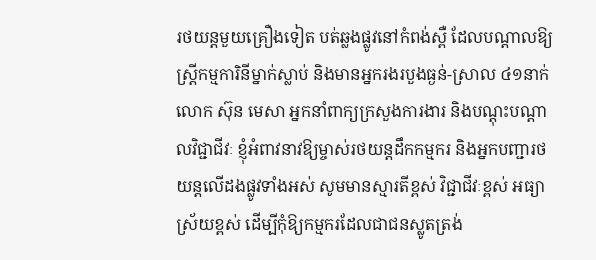រថយន្តមួយគ្រឿងទៀត បត់ឆ្លងផ្លូវនៅកំពង់ស្ពឺ ដែលបណ្តាលឱ្យស្ត្រីកម្មការិនីម្នាក់ស្លាប់ និងមានអ្នករងរបួងធ្ងន់-ស្រាល ៤១នាក់ លោក ស៊ុន មេសា អ្នកនាំពាក្យក្រសួងការងារ និងបណ្តុះបណ្តាលវិជ្ជាជីវៈ ខ្ញុំអំពាវនាវឱ្យម្ចាស់រថយន្តដឹកកម្មករ និងអ្នកបញ្ជារថយន្តលើដងផ្លូវទាំងអស់ សូមមានស្មារតីខ្ពស់ វិជ្ជាជីវៈខ្ពស់ អធ្យាស្រ័យខ្ពស់ ដើម្បីកុំឱ្យកម្មករដែលជាជនស្លូតត្រង់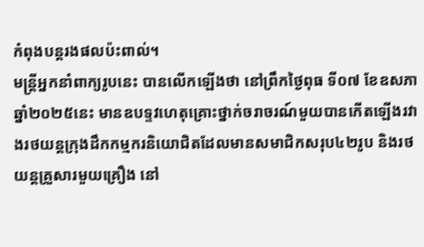កំពុងបន្តរងផលប៉ះពាល់។
មន្ត្រីអ្នកនាំពាក្យរូបនេះ បានលើកឡើងថា នៅព្រឹកថ្ងៃពុធ ទី០៧ ខែឧសភា ឆ្នាំ២០២៥នេះ មានឧបទ្ទវហេតុគ្រោះថ្នាក់ចរាចរណ៍មួយបានកើតឡើងរវាងរថយន្តក្រុងដឹកកម្មករនិយោជិតដែលមានសមាជិកសរុប៤២រូប និងរថយន្តគ្រួសារមួយគ្រឿង នៅ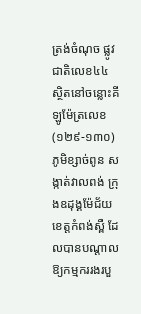ត្រង់ចំណុច ផ្លូវជាតិលេខ៤៤ ស្ថិតនៅចន្លោះគីឡូម៉ែត្រលេខ (១២៩-១៣០) ភូមិខ្សាច់ពូន សង្កាត់វាលពង់ ក្រុងឧដុង្គម៉ែជ័យ ខេត្តកំពង់ស្ពឺ ដែលបានបណ្តាលឱ្យកម្មកររងរបួ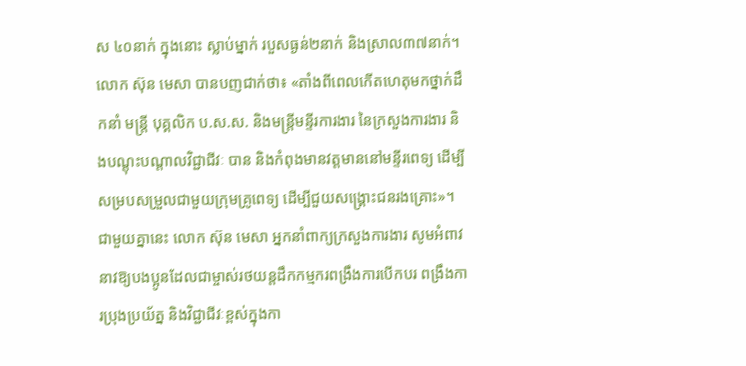ស ៤០នាក់ ក្នុងនោះ ស្លាប់ម្នាក់ របួសធ្ងន់២នាក់ និងស្រាល៣៧នាក់។
លោក ស៊ុន មេសា បានបញជាក់ថា៖ «តាំងពីពេលកើតហេតុមកថ្នាក់ដឹកនាំ មន្រ្តី បុគ្គលិក ប.ស.ស. និងមន្ត្រីមន្ទីរការងារ នៃក្រសួងការងារ និងបណ្តុះបណ្តាលវិជ្ជាជីវៈ បាន និងកំពុងមានវត្តមាននៅមន្ទីរពេទ្យ ដើម្បីសម្របសម្រួលជាមួយក្រុមគ្រូពេទ្យ ដើម្បីជួយសង្គ្រោះជនរងគ្រោះ»។
ជាមួយគ្នានេះ លោក ស៊ុន មេសា អ្នកនាំពាក្យក្រសួងការងារ សូមអំពាវនាវឱ្យបងប្អូនដែលជាម្ចាស់រថយន្តដឹកកម្មករពង្រឹងការបើកបរ ពង្រឹងការប្រុងប្រយ័ត្ន និងវិជ្ជាជីវៈខ្ពស់ក្នុងកា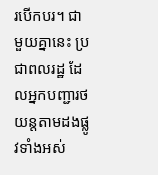របើកបរ។ ជាមួយគ្នានេះ ប្រជាពលរដ្ឋ ដែលអ្នកបញ្ជារថយន្តតាមដងផ្លូវទាំងអស់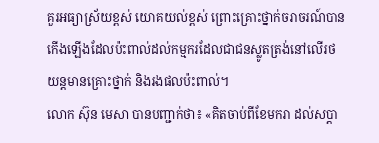គួរអធ្យាស្រ័យខ្ពស់ យោគយល់ខ្ពស់ ព្រោះគ្រោះថ្នាក់ចរាចរណ៍បានកើងឡើងដែលប៉ះពាល់ដល់កម្មករដែលជាជនស្លូតត្រង់នៅលើរថយន្តមានគ្រោះថ្នាក់ និងរងផលប៉ះពាល់។
លោក ស៊ុន មេសា បានបញ្ជាក់ថា៖ «គិតចាប់ពីខែមករា ដល់សប្តា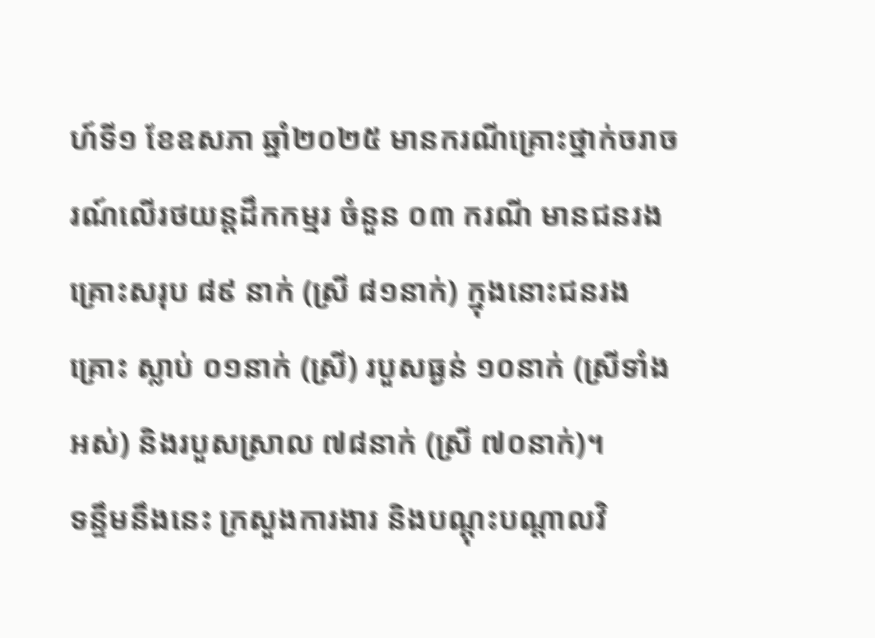ហ៍ទី១ ខែឧសភា ឆ្នាំ២០២៥ មានករណីគ្រោះថ្នាក់ចរាចរណ៍លើរថយន្តដឹកកម្មរ ចំនួន ០៣ ករណី មានជនរងគ្រោះសរុប ៨៩ នាក់ (ស្រី ៨១នាក់) ក្នុងនោះជនរងគ្រោះ ស្លាប់ ០១នាក់ (ស្រី) របួសធ្ងន់ ១០នាក់ (ស្រីទាំងអស់) និងរបួសស្រាល ៧៨នាក់ (ស្រី ៧០នាក់)។
ទន្ទឹមនឹងនេះ ក្រសួងការងារ និងបណ្តុះបណ្តាលវិ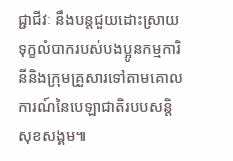ជ្ជាជីវៈ នឹងបន្តជួយដោះស្រាយទុក្ខលំបាករបស់បងប្អូនកម្មការិនីនិងក្រុមគ្រួសារទៅតាមគោលការណ៍នៃបេឡាជាតិរបបសន្តិសុខសង្គម៕